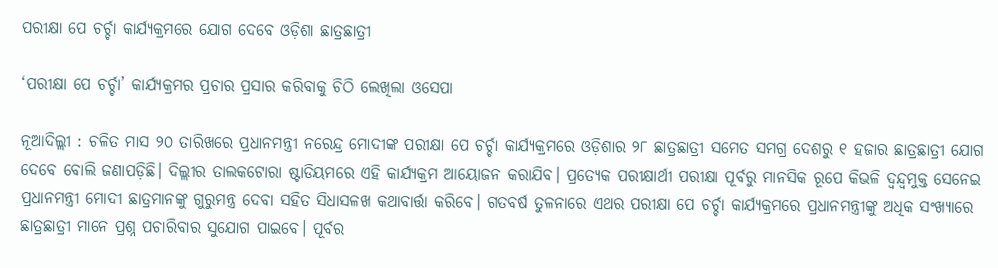ପରୀକ୍ଷା ପେ ଚର୍ଚ୍ଚା କାର୍ଯ୍ୟକ୍ରମରେ ଯୋଗ ଦେବେ ଓଡ଼ିଶା ଛାତ୍ରଛାତ୍ରୀ

‘ପରୀକ୍ଷା ପେ ଚର୍ଚ୍ଚା’ କାର୍ଯ୍ୟକ୍ରମର ପ୍ରଚାର ପ୍ରସାର କରିବାକୁ ଚିଠି ଲେଖିଲା ଓସେପା

ନୂଆଦିଲ୍ଲୀ : ଚଳିତ ମାସ ୨୦ ତାରିଖରେ ପ୍ରଧାନମନ୍ତ୍ରୀ ନରେନ୍ଦ୍ର ମୋଦୀଙ୍କ ପରୀକ୍ଷା ପେ ଚର୍ଚ୍ଚା କାର୍ଯ୍ୟକ୍ରମରେ ଓଡ଼ିଶାର ୨୮ ଛାତ୍ରଛାତ୍ରୀ ସମେତ ସମଗ୍ର ଦେଶରୁ ୧ ହଜାର ଛାତ୍ରଛାତ୍ରୀ ଯୋଗ ଦେବେ ବୋଲି ଜଣାପଡ଼ିଛି। ଦିଲ୍ଲୀର ତାଲକଟୋରା ଷ୍ଟାଡିୟମରେ ଏହି କାର୍ଯ୍ୟକ୍ରମ ଆୟୋଜନ କରାଯିବ। ପ୍ରତ୍ୟେକ ପରୀକ୍ଷାର୍ଥୀ ପରୀକ୍ଷା ପୂର୍ବରୁ ମାନସିକ ରୂପେ କିଭଳି ଦ୍ବନ୍ଦ୍ବମୁକ୍ତ ସେନେଇ ପ୍ରଧାନମନ୍ତ୍ରୀ ମୋଦୀ ଛାତ୍ରମାନଙ୍କୁ ଗୁରୁମନ୍ତ୍ର ଦେବା ସହିତ ସିଧାସଳଖ କଥାବାର୍ତ୍ତା କରିବେ। ଗତବର୍ଷ ତୁଳନାରେ ଏଥର ପରୀକ୍ଷା ପେ ଚର୍ଚ୍ଚା କାର୍ଯ୍ୟକ୍ରମରେ ପ୍ରଧାନମନ୍ତ୍ରୀଙ୍କୁ ଅଧିକ ସଂଖ୍ୟାରେ ଛାତ୍ରଛାତ୍ରୀ ମାନେ ପ୍ରଶ୍ନ ପଚାରିବାର ସୁଯୋଗ ପାଇବେ। ପୂର୍ବର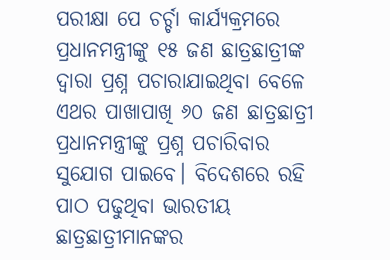ପରୀକ୍ଷା ପେ ଚର୍ଚ୍ଚା କାର୍ଯ୍ୟକ୍ରମରେ ପ୍ରଧାନମନ୍ତ୍ରୀଙ୍କୁ ୧୫ ଜଣ ଛାତ୍ରଛାତ୍ରୀଙ୍କ ଦ୍ବାରା ପ୍ରଶ୍ନ ପଚାରାଯାଇଥିବା ବେଳେ ଏଥର ପାଖାପାଖି ୬୦ ଜଣ ଛାତ୍ରଛାତ୍ରୀ ପ୍ରଧାନମନ୍ତ୍ରୀଙ୍କୁ ପ୍ରଶ୍ନ ପଚାରିବାର ସୁଯୋଗ ପାଇବେ। ବିଦେଶରେ ରହି ପାଠ ପଢୁଥିବା ଭାରତୀୟ ଛାତ୍ରଛାତ୍ରୀମାନଙ୍କର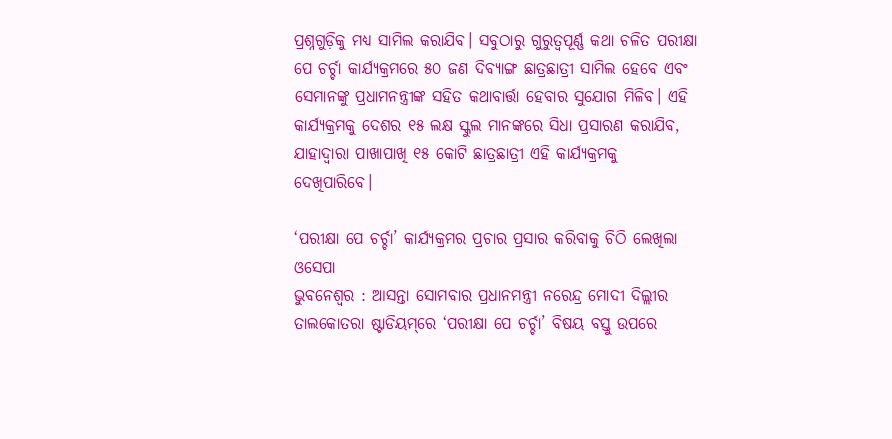ପ୍ରଶ୍ନଗୁଡ଼ିକୁ ମଧ୍ୟ ସାମିଲ କରାଯିବ। ସବୁଠାରୁ ଗୁରୁତ୍ବପୂର୍ଣ୍ଣ କଥା ଚଳିତ ପରୀକ୍ଷା ପେ ଚର୍ଚ୍ଚା କାର୍ଯ୍ୟକ୍ରମରେ ୫୦ ଜଣ ଦିବ୍ୟାଙ୍ଗ ଛାତ୍ରଛାତ୍ରୀ ସାମିଲ ହେବେ ଏବଂ ସେମାନଙ୍କୁ ପ୍ରଧାମନନ୍ତ୍ରୀଙ୍କ ସହିତ କଥାବାର୍ତ୍ତା ହେବାର ସୁଯୋଗ ମିଳିବ। ଏହି କାର୍ଯ୍ୟକ୍ରମକୁ ଦେଶର ୧୫ ଲକ୍ଷ ସ୍କୁଲ ମାନଙ୍କରେ ସିଧା ପ୍ରସାରଣ କରାଯିବ, ଯାହାଦ୍ବାରା ପାଖାପାଖି ୧୫ କୋଟି ଛାତ୍ରଛାତ୍ରୀ ଏହି କାର୍ଯ୍ୟକ୍ରମକୁ ଦେଖିପାରିବେ।

‘ପରୀକ୍ଷା ପେ ଚର୍ଚ୍ଚା’ କାର୍ଯ୍ୟକ୍ରମର ପ୍ରଚାର ପ୍ରସାର କରିବାକୁ ଚିଠି ଲେଖିଲା ଓସେପା
ଭୁବନେଶ୍ବର : ଆସନ୍ତା ସୋମବାର ପ୍ରଧାନମନ୍ତ୍ରୀ ନରେନ୍ଦ୍ର ମୋଦୀ ଦିଲ୍ଲୀର ତାଲକୋତରା ଷ୍ଟାଡିୟମ୍‌ରେ ‘ପରୀକ୍ଷା ପେ ଚର୍ଚ୍ଚା’ ବିଷୟ ବସ୍ତୁ ଉପରେ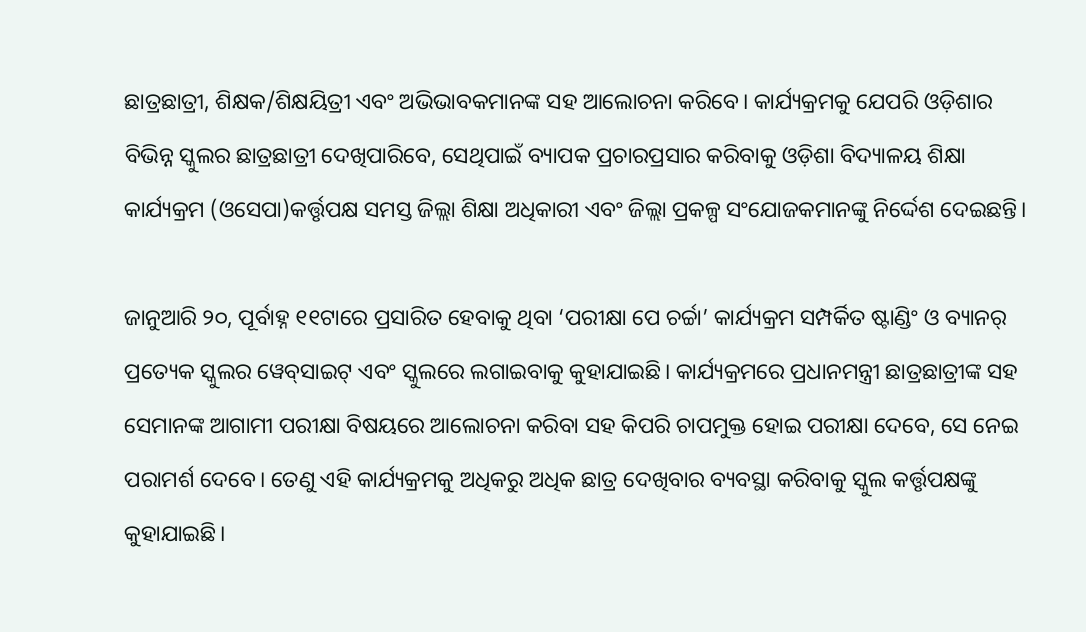ଛାତ୍ରଛାତ୍ରୀ, ଶିକ୍ଷକ/ଶିକ୍ଷୟିତ୍ରୀ ଏବଂ ଅଭିଭାବକମାନଙ୍କ ସହ ଆଲୋଚନା କରିବେ। କାର୍ଯ୍ୟକ୍ରମକୁ ଯେପରି ଓଡ଼ିଶାର ବିଭିନ୍ନ ସ୍କୁଲର ଛାତ୍ରଛାତ୍ରୀ ଦେଖିପାରିବେ, ସେଥିପାଇଁ ବ୍ୟାପକ ପ୍ରଚାରପ୍ରସାର କରିବାକୁ ଓଡ଼ିଶା ବିଦ୍ୟାଳୟ ଶିକ୍ଷା କାର୍ଯ୍ୟକ୍ରମ (ଓସେପା)କର୍ତ୍ତୃପକ୍ଷ ସମସ୍ତ ଜିଲ୍ଲା ଶିକ୍ଷା ଅଧିକାରୀ ଏବଂ ଜିଲ୍ଲା ପ୍ରକଳ୍ପ ସଂଯୋଜକମାନଙ୍କୁ ନିର୍ଦ୍ଦେଶ ଦେଇଛନ୍ତି।

ଜାନୁଆରି ୨୦, ପୂର୍ବାହ୍ନ ୧୧ଟାରେ ପ୍ରସାରିତ ହେବାକୁ ଥିବା ‘ପରୀକ୍ଷା ପେ ଚର୍ଚ୍ଚା’ କାର୍ଯ୍ୟକ୍ରମ ସମ୍ପର୍କିତ ଷ୍ଟାଣ୍ଡିଂ ଓ ବ୍ୟାନର୍‌ ପ୍ରତ୍ୟେକ ସ୍କୁଲର ୱେବ୍‌ସାଇଟ୍‌ ଏବଂ ସ୍କୁଲରେ ‌ଲଗାଇବାକୁ କୁହାଯାଇଛି। କାର୍ଯ୍ୟକ୍ରମରେ ପ୍ରଧାନମନ୍ତ୍ରୀ ଛାତ୍ରଛାତ୍ରୀଙ୍କ ସହ ସେମାନଙ୍କ ଆଗାମୀ ପରୀକ୍ଷା ବିଷୟରେ ଆଲୋଚନା କରିବା ସହ କିପରି ଚାପମୁକ୍ତ ହୋଇ ପରୀକ୍ଷା ଦେବେ, ସେ ନେଇ ପରାମର୍ଶ ଦେବେ। ତେଣୁ ଏହି କାର୍ଯ୍ୟକ୍ରମକୁ ଅଧିକରୁ ଅଧିକ ଛାତ୍ର ଦେଖିବାର ବ୍ୟବସ୍ଥା କରିବାକୁ ସ୍କୁଲ କର୍ତ୍ତୃପକ୍ଷଙ୍କୁ କୁହାଯାଇଛି।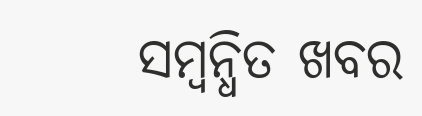ସମ୍ବନ୍ଧିତ ଖବର